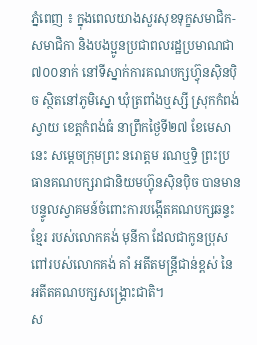ភ្នំពេញ ៖ ក្នុងពេលយាងសួរសុខទុក្ខសមាជិក-សមាជិកា និងបងប្អូនប្រជាពលរដ្ឋប្រមាណជា៧០០នាក់ នៅទីស្នាក់ការគណបក្សហ្វ៊ុនស៊ិនប៉ិច ស្ថិតនៅភូមិស្នោ ឃុំត្រពាំងឬស្សី ស្រុកកំពង់ស្វាយ ខេត្តកំពង់ធំ នាព្រឹកថ្ងៃទី២៧ ខែមេសានេះ សម្ដេចក្រុមព្រះ នរោត្ដម រណឬទ្ធិ ព្រះប្រធានគណបក្សរាជានិយមហ្វ៊ុនស៊ិនប៉ិច បានមានបន្ទូលស្វាគមន៍ចំពោះការបង្កើតគណបក្សឆន្ទះខ្មែរ របស់លោកគង់ មុនីកា ដែលជាកូនប្រុសពៅរបស់លោកគង់ គាំ អតីតមន្ដ្រីជាន់ខ្ពស់ នៃអតីតគណបក្សសង្គ្រោះជាតិ។
ស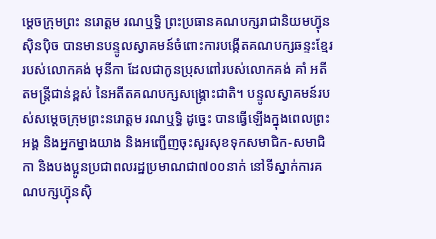ម្ដេចក្រុមព្រះ នរោត្ដម រណឬទ្ធិ ព្រះប្រធានគណបក្សរាជានិយមហ្វ៊ុនស៊ិនប៉ិច បានមានបន្ទូលស្វាគមន៍ចំពោះការបង្កើតគណបក្សឆន្ទះខ្មែរ របស់លោកគង់ មុនីកា ដែលជាកូនប្រុសពៅរបស់លោកគង់ គាំ អតីតមន្ដ្រីជាន់ខ្ពស់ នៃអតីតគណបក្សសង្គ្រោះជាតិ។ បន្ទូលស្វាគមន៍របស់សម្ដេចក្រុមព្រះនរោត្ដម រណឬទ្ធិ ដូច្នេះ បានធ្វើឡើងក្នុងពេលព្រះអង្គ និងអ្នកម្នាងយាង និងអញ្ជើញចុះសួរសុខទុកសមាជិក-សមាជិកា និងបងប្អូនប្រជាពលរដ្ឋប្រមាណជា៧០០នាក់ នៅទីស្នាក់ការគណបក្សហ្វ៊ុនស៊ិ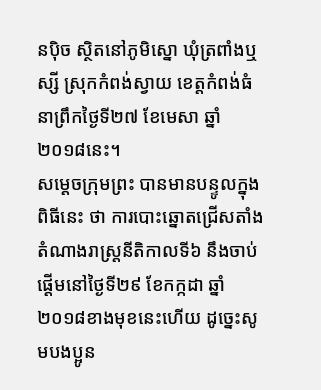នប៉ិច ស្ថិតនៅភូមិស្នោ ឃុំត្រពាំងឬស្សី ស្រុកកំពង់ស្វាយ ខេត្តកំពង់ធំ នាព្រឹកថ្ងៃទី២៧ ខែមេសា ឆ្នាំ២០១៨នេះ។
សម្ដេចក្រុមព្រះ បានមានបន្ទូលក្នុងពិធីនេះ ថា ការបោះឆ្នោតជ្រើសតាំងតំណាងរាស្ដ្រនីតិកាលទី៦ នឹងចាប់ផ្ដើមនៅថ្ងៃទី២៩ ខែកក្កដា ឆ្នាំ២០១៨ខាងមុខនេះហើយ ដូច្នេះសូមបងប្អូន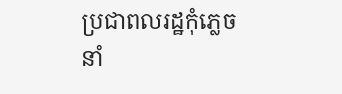ប្រជាពលរដ្ឋកុំភ្លេចនាំ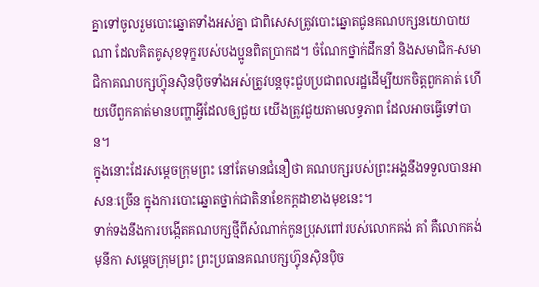គ្នាទៅចូលរួមបោះឆ្នោតទាំងអស់គ្នា ជាពិសេសត្រូវបោះឆ្នោតជូនគណបក្សនយោបាយណា ដែលគិតគូសុខទុក្ខរបស់បងប្អូនពិតប្រាកដ។ ចំណែកថ្នាក់ដឹកនាំ និងសមាជិក-សមាជិកាគណបក្សហ្វ៊ុនស៊ិនប៉ិចទាំងអស់ត្រូវបន្តចុះជួបប្រជាពលរដ្ឋដើម្បីយកចិត្ដពួកគាត់ ហើយបើពួកគាត់មានបញ្ហាអ្វីដែលឲ្យជួយ យើងត្រូវជួយតាមលទ្ធភាព ដែលអាចធ្វើទៅបាន។
ក្នុងនោះដែរសម្ដេចក្រុមព្រះ នៅតែមានជំនឿថា គណបក្សរបស់ព្រះអង្គនឹងទទួលបានអាសនៈច្រើន ក្នុងការបោះឆ្នោតថ្នាក់ជាតិនាខែកក្ដដាខាងមុខនេះ។
ទាក់ទងនឹងការបង្កើតគណបក្សថ្មីពីសំណាក់កូនប្រុសពៅរបស់លោកគង់ គាំ គឺលោកគង់ មុនីកា សម្ដេចក្រុមព្រះ ព្រះប្រធានគណបក្សហ្វ៊ុនស៊ិនប៉ិច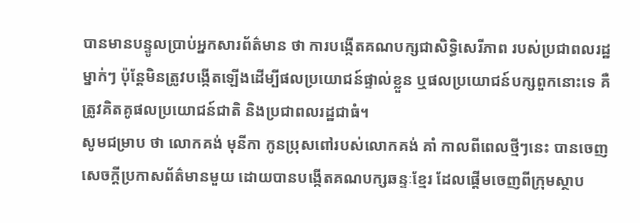បានមានបន្ទូលប្រាប់អ្នកសារព័ត៌មាន ថា ការបង្កើតគណបក្សជាសិទ្ធិសេរីភាព របស់ប្រជាពលរដ្ឋម្នាក់ៗ ប៉ុន្ដែមិនត្រូវបង្កើតឡើងដើម្បីផលប្រយោជន៍ផ្ទាល់ខ្លួន ឬផលប្រយោជន៍បក្សពួកនោះទេ គឺត្រូវគិតគូផលប្រយោជន៍ជាតិ និងប្រជាពលរដ្ឋជាធំ។
សូមជម្រាប ថា លោកគង់ មុនីកា កូនប្រុសពៅរបស់លោកគង់ គាំ កាលពីពេលថ្មីៗនេះ បានចេញសេចក្ដីប្រកាសព័ត៌មានមួយ ដោយបានបង្កើតគណបក្សឆន្ទៈខ្មែរ ដែលផ្ដើមចេញពីក្រុមស្ថាប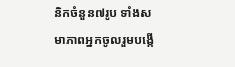និកចំនួន៧រូប ទាំងសមាភាពអ្នកចូលរួមបង្កើ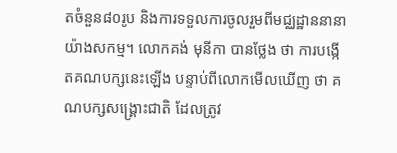តចំនួន៨០រូប និងការទទួលការចូលរួមពីមជ្ឈដ្ឋាននានាយ៉ាងសកម្ម។ លោកគង់ មុនីកា បានថ្លែង ថា ការបង្កើតគណបក្សនេះឡើង បន្ទាប់ពីលោកមើលឃើញ ថា គណបក្សសង្គ្រោះជាតិ ដែលត្រូវ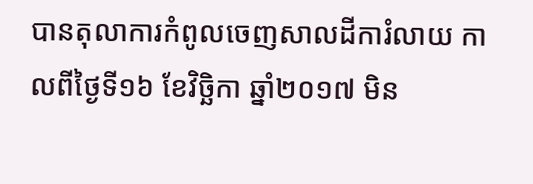បានតុលាការកំពូលចេញសាលដីការំលាយ កាលពីថ្ងៃទី១៦ ខែវិច្ឆិកា ឆ្នាំ២០១៧ មិន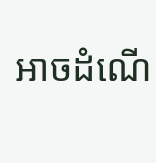អាចដំណើ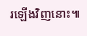រឡើងវិញនោះ៕